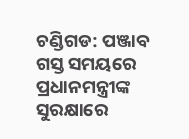ଚଣ୍ଡିଗଡ: ପଞ୍ଜାବ ଗସ୍ତ ସମୟରେ ପ୍ରଧାନମନ୍ତ୍ରୀଙ୍କ ସୁରକ୍ଷାରେ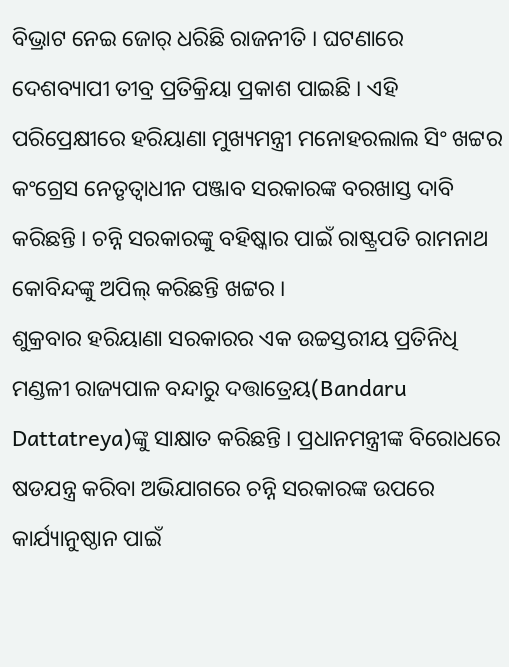ବିଭ୍ରାଟ ନେଇ ଜୋର୍ ଧରିଛି ରାଜନୀତି । ଘଟଣାରେ ଦେଶବ୍ୟାପୀ ତୀବ୍ର ପ୍ରତିକ୍ରିୟା ପ୍ରକାଶ ପାଇଛି । ଏହି ପରିପ୍ରେକ୍ଷୀରେ ହରିୟାଣା ମୁଖ୍ୟମନ୍ତ୍ରୀ ମନୋହରଲାଲ ସିଂ ଖଟ୍ଟର କଂଗ୍ରେସ ନେତୃତ୍ବାଧୀନ ପଞ୍ଜାବ ସରକାରଙ୍କ ବରଖାସ୍ତ ଦାବି କରିଛନ୍ତି । ଚନ୍ନି ସରକାରଙ୍କୁ ବହିଷ୍କାର ପାଇଁ ରାଷ୍ଟ୍ରପତି ରାମନାଥ କୋବିନ୍ଦଙ୍କୁ ଅପିଲ୍ କରିଛନ୍ତି ଖଟ୍ଟର ।
ଶୁକ୍ରବାର ହରିୟାଣା ସରକାରର ଏକ ଉଚ୍ଚସ୍ତରୀୟ ପ୍ରତିନିଧି ମଣ୍ଡଳୀ ରାଜ୍ୟପାଳ ବନ୍ଦାରୁ ଦତ୍ତାତ୍ରେୟ(Bandaru Dattatreya)ଙ୍କୁ ସାକ୍ଷାତ କରିଛନ୍ତି । ପ୍ରଧାନମନ୍ତ୍ରୀଙ୍କ ବିରୋଧରେ ଷଡଯନ୍ତ୍ର କରିବା ଅଭିଯାଗରେ ଚନ୍ନି ସରକାରଙ୍କ ଉପରେ କାର୍ଯ୍ୟାନୁଷ୍ଠାନ ପାଇଁ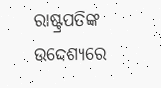ରାଷ୍ଟ୍ରପତିଙ୍କ ଉଦ୍ଦେଶ୍ୟରେ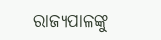ରାଜ୍ୟପାଳଙ୍କୁ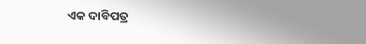ଏକ ଦାବିପତ୍ର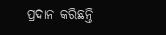ପ୍ରଦାନ କରିଛନ୍ତି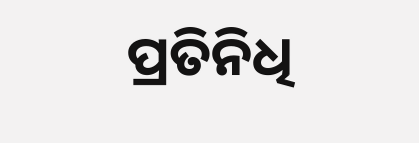ପ୍ରତିନିଧି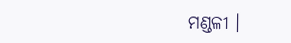ମଣ୍ଡଳୀ ।